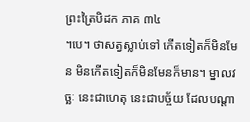ព្រះត្រៃបិដក ភាគ ៣៤
។បេ។ ថាសត្វស្លាប់ទៅ កើតទៀតក៏មិនមែន មិនកើតទៀតក៏មិនមែនក៏មាន។ ម្នាលវច្ឆៈ នេះជាហេតុ នេះជាបច្ច័យ ដែលបណ្តា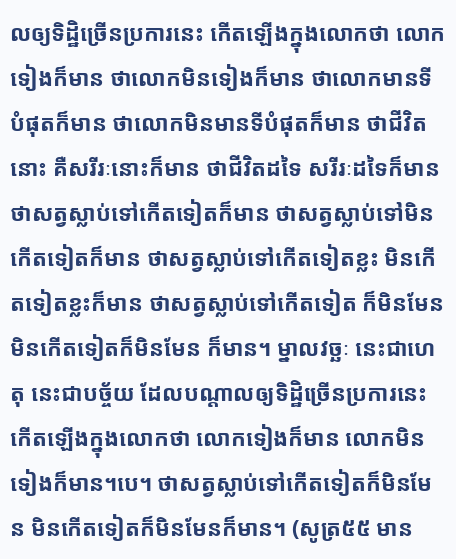លឲ្យទិដ្ឋិច្រើនប្រការនេះ កើតឡើងក្នុងលោកថា លោកទៀងក៏មាន ថាលោកមិនទៀងក៏មាន ថាលោកមានទីបំផុតក៏មាន ថាលោកមិនមានទីបំផុតក៏មាន ថាជីវិតនោះ គឺសរីរៈនោះក៏មាន ថាជីវិតដទៃ សរីរៈដទៃក៏មាន ថាសត្វស្លាប់ទៅកើតទៀតក៏មាន ថាសត្វស្លាប់ទៅមិនកើតទៀតក៏មាន ថាសត្វស្លាប់ទៅកើតទៀតខ្លះ មិនកើតទៀតខ្លះក៏មាន ថាសត្វស្លាប់ទៅកើតទៀត ក៏មិនមែន មិនកើតទៀតក៏មិនមែន ក៏មាន។ ម្នាលវច្ឆៈ នេះជាហេតុ នេះជាបច្ច័យ ដែលបណ្តាលឲ្យទិដ្ឋិច្រើនប្រការនេះ កើតឡើងក្នុងលោកថា លោកទៀងក៏មាន លោកមិនទៀងក៏មាន។បេ។ ថាសត្វស្លាប់ទៅកើតទៀតក៏មិនមែន មិនកើតទៀតក៏មិនមែនក៏មាន។ (សូត្រ៥៥ មាន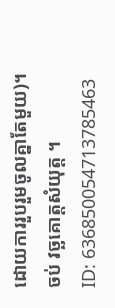ដោយការរួបរួមចូលគ្នាតែមួយ)។
ចប់ វច្ឆគោត្តសំយុត្ត ។
ID: 636850054713785463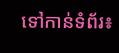ទៅកាន់ទំព័រ៖